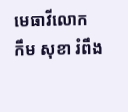មេធាវីលោក កឹម សុខា រំពឹង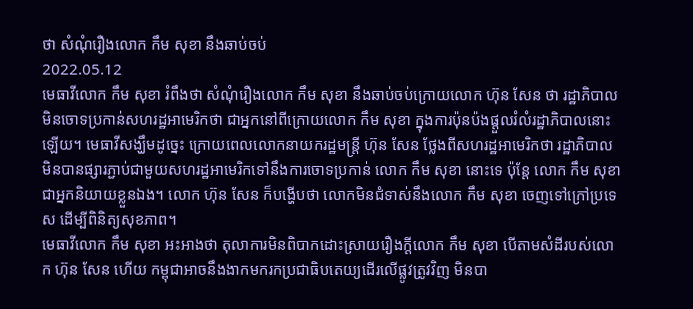ថា សំណុំរឿងលោក កឹម សុខា នឹងឆាប់ចប់
2022.05.12
មេធាវីលោក កឹម សុខា រំពឹងថា សំណុំរឿងលោក កឹម សុខា នឹងឆាប់ចប់ក្រោយលោក ហ៊ុន សែន ថា រដ្ឋាភិបាលមិនចោទប្រកាន់សហរដ្ឋអាមេរិកថា ជាអ្នកនៅពីក្រោយលោក កឹម សុខា ក្នុងការប៉ុនប៉ងផ្ដួលរំលំរដ្ឋាភិបាលនោះឡើយ។ មេធាវីសង្ឃឹមដូច្នេះ ក្រោយពេលលោកនាយករដ្ឋមន្ត្រី ហ៊ុន សែន ថ្លែងពីសហរដ្ឋអាមេរិកថា រដ្ឋាភិបាលមិនបានផ្សារភ្ជាប់ជាមួយសហរដ្ឋអាមេរិកទៅនឹងការចោទប្រកាន់ លោក កឹម សុខា នោះទេ ប៉ុន្តែ លោក កឹម សុខា ជាអ្នកនិយាយខ្លួនឯង។ លោក ហ៊ុន សែន ក៏បង្ហើបថា លោកមិនជំទាស់នឹងលោក កឹម សុខា ចេញទៅក្រៅប្រទេស ដើម្បីពិនិត្យសុខភាព។
មេធាវីលោក កឹម សុខា អះអាងថា តុលាការមិនពិបាកដោះស្រាយរឿងក្ដីលោក កឹម សុខា បើតាមសំដីរបស់លោក ហ៊ុន សែន ហើយ កម្ពុជាអាចនឹងងាកមករកប្រជាធិបតេយ្យដើរលើផ្លូវត្រូវវិញ មិនបា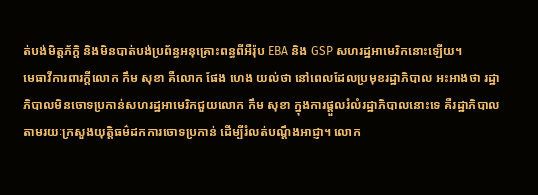ត់បង់មិត្តភ័ក្ដិ និងមិនបាត់បង់ប្រព័ន្ធអនុគ្រោះពន្ធពីអឺរ៉ុប EBA និង GSP សហរដ្ឋអាមេរិកនោះឡើយ។
មេធាវីការពារក្ដីលោក កឹម សុខា គឺលោក ផែង ហេង យល់ថា នៅពេលដែលប្រមុខរដ្ឋាភិបាល អះអាងថា រដ្ឋាភិបាលមិនចោទប្រកាន់សហរដ្ឋអាមេរិកជួយលោក កឹម សុខា ក្នុងការផ្ដួលរំលំរដ្ឋាភិបាលនោះទេ គឺរដ្ឋាភិបាលតាមរយៈក្រសួងយុត្តិធម៌ដកការចោទប្រកាន់ ដើម្បីរំលត់បណ្ដឹងអាជ្ញា។ លោក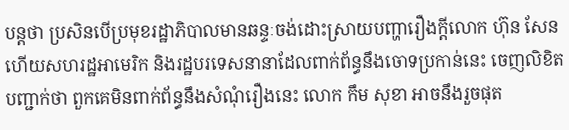បន្តថា ប្រសិនបើប្រមុខរដ្ឋាភិបាលមានឆន្ទៈចង់ដោះស្រាយបញ្ហារឿងក្ដីលោក ហ៊ុន សែន ហើយសហរដ្ឋអាមេរិក និងរដ្ឋបរទេសនានាដែលពាក់ព័ន្ធនឹងចោទប្រកាន់នេះ ចេញលិខិតបញ្ជាក់ថា ពួកគេមិនពាក់ព័ន្ធនឹងសំណុំរឿងនេះ លោក កឹម សុខា អាចនឹងរួចផុត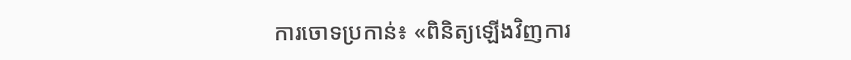ការចោទប្រកាន់៖ «ពិនិត្យឡើងវិញការ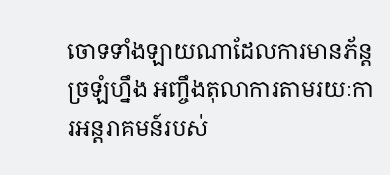ចោទទាំងឡាយណាដែលការមានភ័ន្តច្រឡំហ្នឹង អញ្ចឹងតុលាការតាមរយៈការអន្តរាគមន៍របស់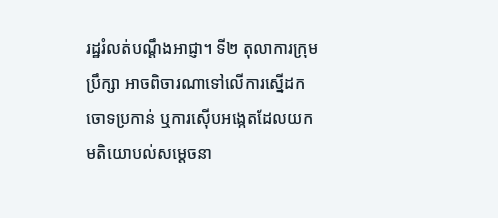រដ្ឋរំលត់បណ្ដឹងអាជ្ញា។ ទី២ តុលាការក្រុមប្រឹក្សា អាចពិចារណាទៅលើការស្នើដកចោទប្រកាន់ ឬការស៊ើបអង្កេតដែលយកមតិយោបល់សម្ដេចនា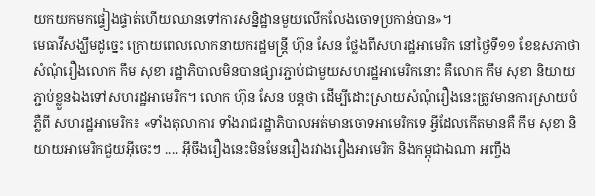យកយកមកផ្ទៀងផ្ទាត់ហើយឈានទៅការសន្និដ្ឋានមួយលើកលែងចោទប្រកាន់បាន»។
មេធាវីសង្ឃឹមដូច្នេះ ក្រោយពេលលោកនាយករដ្ឋមន្ត្រី ហ៊ុន សែន ថ្លែងពីសហរដ្ឋអាមេរិក នៅថ្ងៃទី១១ ខែឧសភាថា សំណុំរឿងលោក កឹម សុខា រដ្ឋាភិបាលមិនបានផ្សារភ្ជាប់ជាមួយសហរដ្ឋអាមេរិកនោះ គឺលោក កឹម សុខា និយាយភ្ជាប់ខ្លួនឯងទៅសហរដ្ឋអាមេរិក។ លោក ហ៊ុន សែន បន្តថា ដើម្បីដោះស្រាយសំណុំរឿងនេះត្រូវមានការស្រាយបំភ្លឺពី សហរដ្ឋអាមេរិក៖ «ទាំងតុលាការ ទាំងរាជរដ្ឋាភិបាលអត់មានចោទអាមេរិកទេ អ្វីដែលកើតមានគឺ កឹម សុខា និយាយអាមេរិកជួយអ៊ីចេះៗ .... អ៊ីចឹងរឿងនេះមិនមែនរឿងរវាងរឿងអាមេរិក និងកម្ពុជាឯណា អញ្ចឹង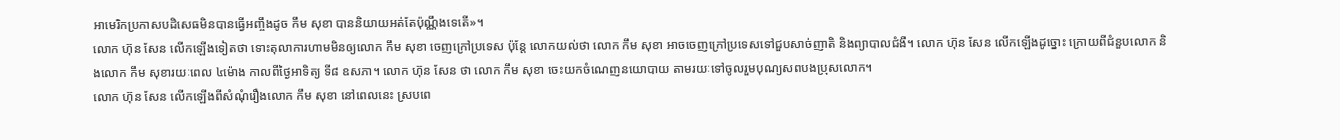អាមេរិកប្រកាសបដិសេធមិនបានធ្វើអញ្ចឹងដូច កឹម សុខា បាននិយាយអត់តែប៉ុណ្ណឹងទេតើ»។
លោក ហ៊ុន សែន លើកឡើងទៀតថា ទោះតុលាការហាមមិនឲ្យលោក កឹម សុខា ចេញក្រៅប្រទេស ប៉ុន្តែ លោកយល់ថា លោក កឹម សុខា អាចចេញក្រៅប្រទេសទៅជួបសាច់ញាតិ និងព្យាបាលជំងឺ។ លោក ហ៊ុន សែន លើកឡើងដូច្នោះ ក្រោយពីជំនួបលោក និងលោក កឹម សុខារយៈពេល ៤ម៉ោង កាលពីថ្ងៃអាទិត្យ ទី៨ ឧសភា។ លោក ហ៊ុន សែន ថា លោក កឹម សុខា ចេះយកចំណេញនយោបាយ តាមរយៈទៅចូលរួមបុណ្យសពបងប្រុសលោក។
លោក ហ៊ុន សែន លើកឡើងពីសំណុំរឿងលោក កឹម សុខា នៅពេលនេះ ស្របពេ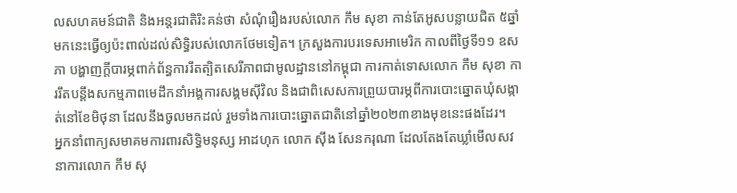លសហគមន៍ជាតិ និងអន្តរជាតិរិះគន់ថា សំណុំរឿងរបស់លោក កឹម សុខា កាន់តែអូសបន្លាយជិត ៥ឆ្នាំមកនេះធ្វើឲ្យប៉ះពាល់ដល់សិទ្ធិរបស់លោកថែមទៀត។ ក្រសួងការបរទេសអាមេរិក កាលពីថ្ងៃទី១១ ឧសភា បង្ហាញក្តីបារម្ភពាក់ព័ន្ធការរឹតត្បិតសេរីភាពជាមូលដ្ឋាននៅកម្ពុជា ការកាត់ទោសលោក កឹម សុខា ការរឹតបន្តឹងសកម្មភាពមេដឹកនាំអង្គការសង្គមស៊ីវិល និងជាពិសេសការព្រួយបារម្ភពីការបោះឆ្នោតឃុំសង្កាត់នៅខែមិថុនា ដែលនឹងចូលមកដល់ រួមទាំងការបោះឆ្នោតជាតិនៅឆ្នាំ២០២៣ខាងមុខនេះផងដែរ។
អ្នកនាំពាក្យសមាគមការពារសិទ្ធិមនុស្ស អាដហុក លោក ស៊ឹង សែនករុណា ដែលតែងតែឃ្លាំមើលសវនាការលោក កឹម សុ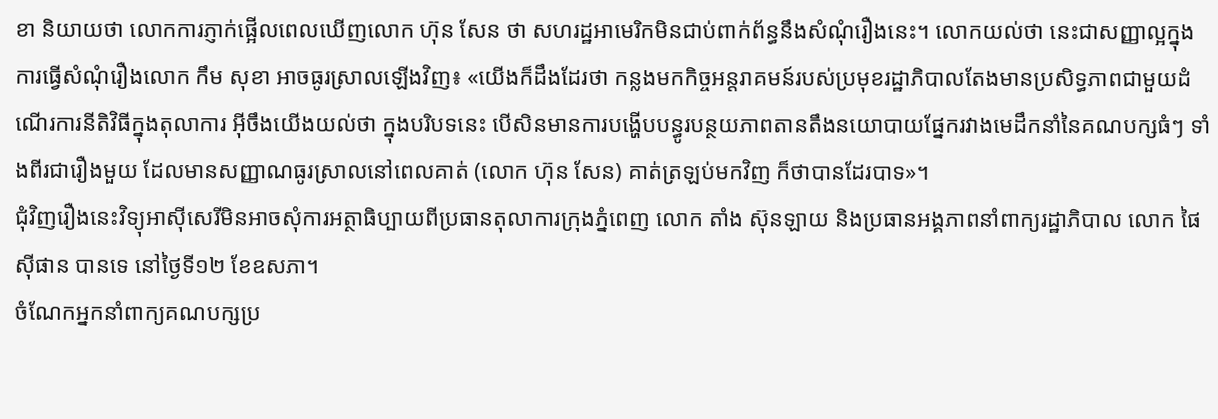ខា និយាយថា លោកការភ្ញាក់ផ្អើលពេលឃើញលោក ហ៊ុន សែន ថា សហរដ្ឋអាមេរិកមិនជាប់ពាក់ព័ន្ធនឹងសំណុំរឿងនេះ។ លោកយល់ថា នេះជាសញ្ញាល្អក្នុងការធ្វើសំណុំរឿងលោក កឹម សុខា អាចធូរស្រាលឡើងវិញ៖ «យើងក៏ដឹងដែរថា កន្លងមកកិច្ចអន្តរាគមន៍របស់ប្រមុខរដ្ឋាភិបាលតែងមានប្រសិទ្ធភាពជាមួយដំណើរការនីតិវិធីក្នុងតុលាការ អ៊ីចឹងយើងយល់ថា ក្នុងបរិបទនេះ បើសិនមានការបង្ហើបបន្ធូរបន្ថយភាពតានតឹងនយោបាយផ្នែករវាងមេដឹកនាំនៃគណបក្សធំៗ ទាំងពីរជារឿងមួយ ដែលមានសញ្ញាណធូរស្រាលនៅពេលគាត់ (លោក ហ៊ុន សែន) គាត់ត្រឡប់មកវិញ ក៏ថាបានដែរបាទ»។
ជុំវិញរឿងនេះវិទ្យុអាស៊ីសេរីមិនអាចសុំការអត្ថាធិប្បាយពីប្រធានតុលាការក្រុងភ្នំពេញ លោក តាំង ស៊ុនឡាយ និងប្រធានអង្គភាពនាំពាក្យរដ្ឋាភិបាល លោក ផៃ ស៊ីផាន បានទេ នៅថ្ងៃទី១២ ខែឧសភា។
ចំណែកអ្នកនាំពាក្យគណបក្សប្រ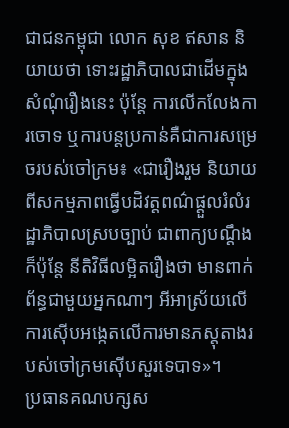ជាជនកម្ពុជា លោក សុខ ឥសាន និយាយថា ទោះរដ្ឋាភិបាលជាដើមក្នុងសំណុំរឿងនេះ ប៉ុន្តែ ការលើកលែងការចោទ ឬការបន្តប្រកាន់គឺជាការសម្រេចរបស់ចៅក្រម៖ «ជារឿងរួម និយាយពីសកម្មភាពធ្វើបដិវត្តពណ៌ផ្ដួលរំលំរដ្ឋាភិបាលស្របច្បាប់ ជាពាក្យបណ្ដឹងក៏ប៉ុន្តែ នីតិវិធីលម្អិតរឿងថា មានពាក់ព័ន្ធជាមួយអ្នកណាៗ អីអាស្រ័យលើការស៊ើបអង្កេតលើការមានភស្តុតាងរបស់ចៅក្រមស៊ើបសួរទេបាទ»។
ប្រធានគណបក្សស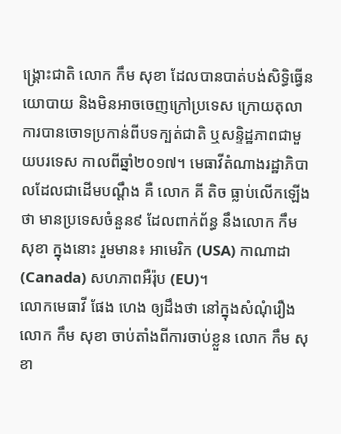ង្គ្រោះជាតិ លោក កឹម សុខា ដែលបានបាត់បង់សិទ្ធិធ្វើនយោបាយ និងមិនអាចចេញក្រៅប្រទេស ក្រោយតុលាការបានចោទប្រកាន់ពីបទក្បត់ជាតិ ឬសន្ទិដ្ឋភាពជាមួយបរទេស កាលពីឆ្នាំ២០១៧។ មេធាវីតំណាងរដ្ឋាភិបាលដែលជាដើមបណ្ដឹង គឺ លោក គី តិច ធ្លាប់លើកឡើងថា មានប្រទេសចំនួន៩ ដែលពាក់ព័ន្ធ នឹងលោក កឹម សុខា ក្នុងនោះ រួមមាន៖ អាមេរិក (USA) កាណាដា (Canada) សហភាពអឺរ៉ុប (EU)។
លោកមេធាវី ផែង ហេង ឲ្យដឹងថា នៅក្នុងសំណុំរឿងលោក កឹម សុខា ចាប់តាំងពីការចាប់ខ្លួន លោក កឹម សុខា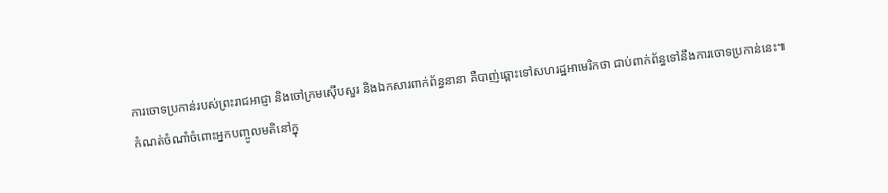ការចោទប្រកាន់របស់ព្រះរាជអាជ្ញា និងចៅក្រមស៊ើបសួរ និងឯកសារពាក់ព័ន្ធនានា គឺបាញ់ឆ្ពោះទៅសហរដ្ឋអាមេរិកថា ជាប់ពាក់ព័ន្ធទៅនឹងការចោទប្រកាន់នេះ៕
កំណត់ចំណាំចំពោះអ្នកបញ្ចូលមតិនៅក្នុ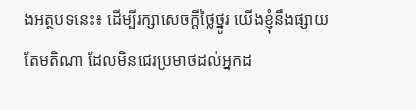ងអត្ថបទនេះ៖ ដើម្បីរក្សាសេចក្ដីថ្លៃថ្នូរ យើងខ្ញុំនឹងផ្សាយតែមតិណា ដែលមិនជេរប្រមាថដល់អ្នកដ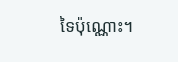ទៃប៉ុណ្ណោះ។